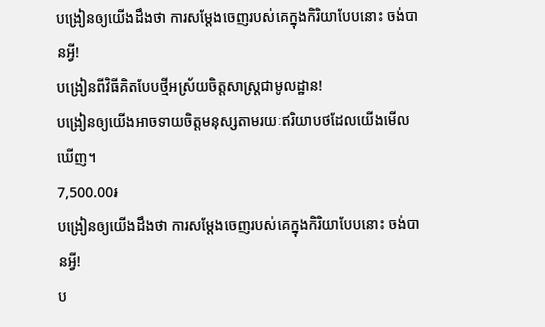បង្រៀនឲ្យយើងដឹងថា ការសម្តែងចេញរបស់គេក្នុងកិរិយាបែបនោះ ចង់បានអ្វី!
បង្រៀនពីវិធីគិតបែបថ្មីអស្រ័យចិត្តសាស្ត្រជាមូលដ្ឋាន!
បង្រៀនឲ្យយើងអាចទាយចិត្តមនុស្សតាមរយៈឥរិយាបថដែលយើងមើលឃើញ។
7,500.00៛
បង្រៀនឲ្យយើងដឹងថា ការសម្តែងចេញរបស់គេក្នុងកិរិយាបែបនោះ ចង់បានអ្វី!
ប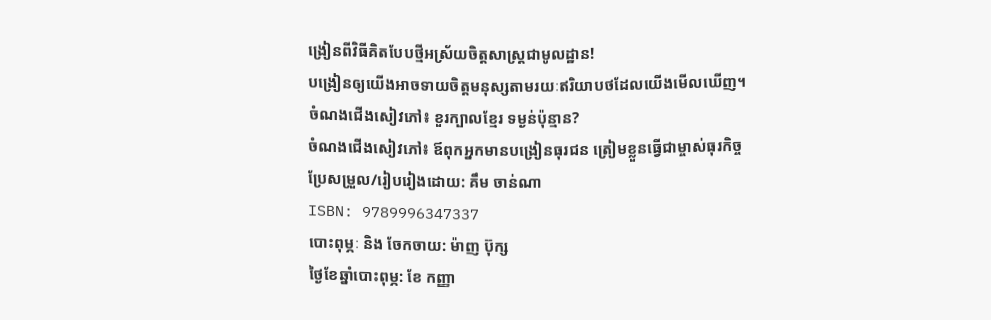ង្រៀនពីវិធីគិតបែបថ្មីអស្រ័យចិត្តសាស្ត្រជាមូលដ្ឋាន!
បង្រៀនឲ្យយើងអាចទាយចិត្តមនុស្សតាមរយៈឥរិយាបថដែលយើងមើលឃើញ។
ចំណងជើងសៀវភៅ៖ ខួរក្បាលខ្មែរ ទម្ងន់ប៉ុន្មាន?
ចំណងជើងសៀវភៅ៖ ឪពុកអ្នកមានបង្រៀនធុរជន ត្រៀមខ្លួនធ្វើជាម្ចាស់ធុរកិច្ច
ប្រែសម្រួល/រៀបរៀងដោយ: គឹម ចាន់ណា
ISBN: 9789996347337
បោះពុម្ភៈ និង ចែកចាយ: ម៉ាញ ប៊ុក្ស
ថ្ងៃខែឆ្នាំបោះពុម្ភ: ខែ កញ្ញា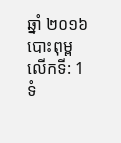ឆ្នាំ ២០១៦
បោះពុម្ពលើកទី: 1
ទំ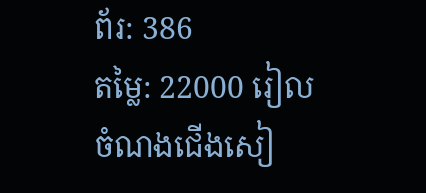ព័រ: 386
តម្លៃ: 22000 រៀល
ចំណងជើងសៀ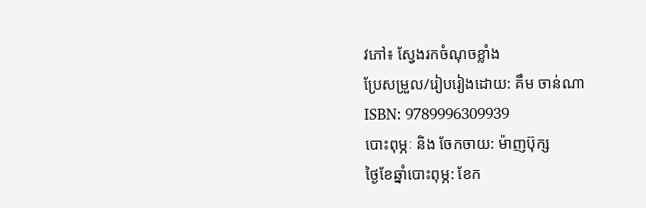វភៅ៖ ស្វែងរកចំណុចខ្លាំង
ប្រែសម្រួល/រៀបរៀងដោយ: គឹម ចាន់ណា
ISBN: 9789996309939
បោះពុម្ភៈ និង ចែកចាយ: ម៉ាញប៊ុក្ស
ថ្ងៃខែឆ្នាំបោះពុម្ភ: ខែក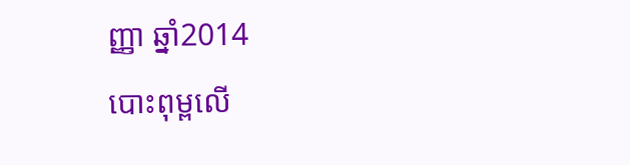ញ្ញា ឆ្នាំ2014
បោះពុម្ពលើ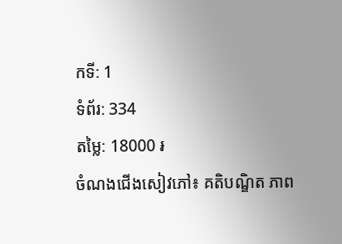កទី: 1
ទំព័រ: 334
តម្លៃ: 18000 ៛
ចំណងជើងសៀវភៅ៖ គតិបណ្ឌិត ភាព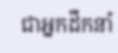ជាអ្នកដឹកនាំ